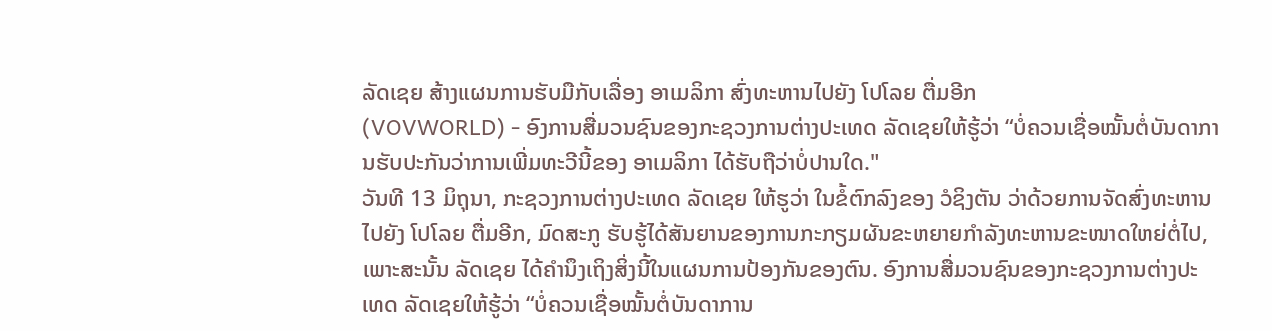ລັດເຊຍ ສ້າງແຜນການຮັບມືກັບເລື່ອງ ອາເມລິກາ ສົ່ງທະຫານໄປຍັງ ໂປໂລຍ ຕື່ມອີກ
(VOVWORLD) - ອົງການສື່ມວນຊົນຂອງກະຊວງການຕ່າງປະເທດ ລັດເຊຍໃຫ້ຮູ້ວ່າ “ບໍ່ຄວນເຊື່ອໝັ້ນຕໍ່ບັນດາການຮັບປະກັນວ່າການເພີ່ມທະວີນີ້ຂອງ ອາເມລິກາ ໄດ້ຮັບຖືວ່າບໍ່ປານໃດ."
ວັນທີ 13 ມິຖຸນາ, ກະຊວງການຕ່າງປະເທດ ລັດເຊຍ ໃຫ້ຮູວ່າ ໃນຂໍ້ຕົກລົງຂອງ ວໍຊິງຕັນ ວ່າດ້ວຍການຈັດສົ່ງທະຫານໄປຍັງ ໂປໂລຍ ຕື່ມອີກ, ມົດສະກູ ຮັບຮູ້ໄດ້ສັນຍານຂອງການກະກຽມຜັນຂະຫຍາຍກຳລັງທະຫານຂະໜາດໃຫຍ່ຕໍ່ໄປ, ເພາະສະນັ້ນ ລັດເຊຍ ໄດ້ຄຳນຶງເຖິງສິ່ງນີ້ໃນແຜນການປ້ອງກັນຂອງຕົນ. ອົງການສື່ມວນຊົນຂອງກະຊວງການຕ່າງປະເທດ ລັດເຊຍໃຫ້ຮູ້ວ່າ “ບໍ່ຄວນເຊື່ອໝັ້ນຕໍ່ບັນດາການ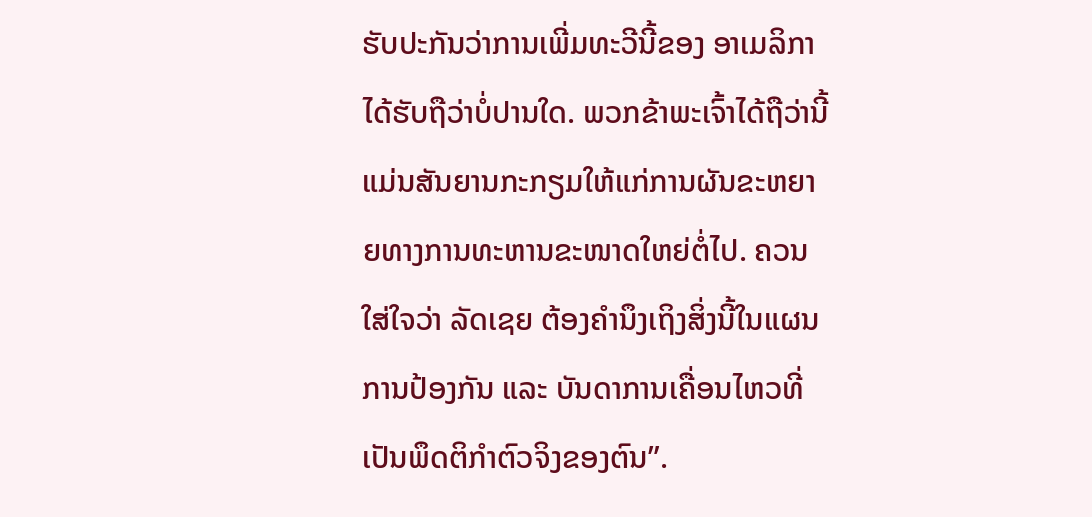ຮັບປະກັນວ່າການເພີ່ມທະວີນີ້ຂອງ ອາເມລິກາ ໄດ້ຮັບຖືວ່າບໍ່ປານໃດ. ພວກຂ້າພະເຈົ້າໄດ້ຖືວ່ານີ້ແມ່ນສັນຍານກະກຽມໃຫ້ແກ່ການຜັນຂະຫຍາຍທາງການທະຫານຂະໜາດໃຫຍ່ຕໍ່ໄປ. ຄວນໃສ່ໃຈວ່າ ລັດເຊຍ ຕ້ອງຄຳນຶງເຖິງສິ່ງນີ້ໃນແຜນການປ້ອງກັນ ແລະ ບັນດາການເຄື່ອນໄຫວທີ່ເປັນພຶດຕິກຳຕົວຈິງຂອງຕົນ”.